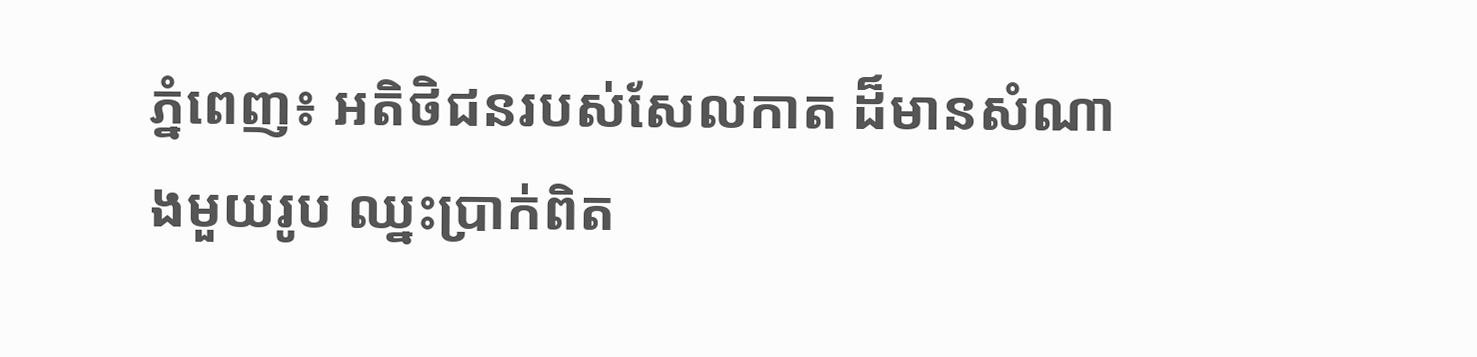ភ្នំពេញ៖ អតិថិជនរបស់សែលកាត ដ៏មានសំណាងមួយរូប ឈ្នះប្រាក់ពិត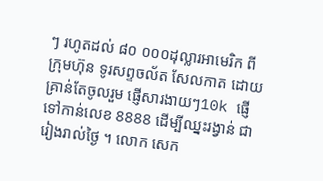ៗ រហូតដល់ ៨០ ០០០ដុល្លារអាមេរិក ពីក្រុមហ៊ុន ទូរសព្ទចល័ត សែលកាត ដោយគ្រាន់តែចូលរួម ផ្ញើសារងាយៗ10k ផ្ញើទៅកាន់លេខ 8888 ដើម្បីឈ្នះរង្វាន់ ជារៀងរាល់ថ្ងៃ ។ លោក សេក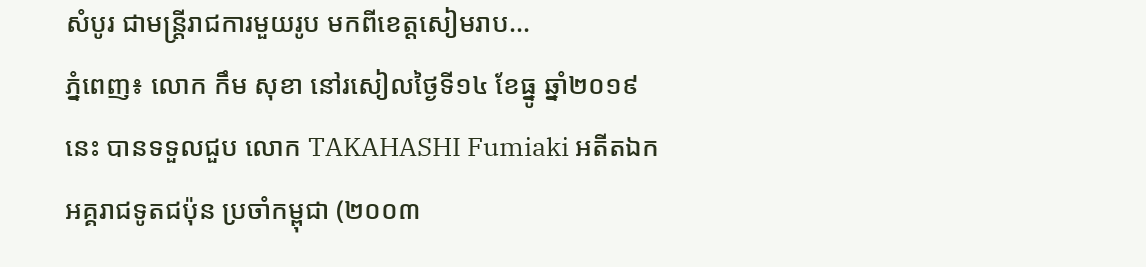សំបូរ ជាមន្ត្រីរាជការមួយរូប មកពីខេត្តសៀមរាប...
ភ្នំពេញ៖ លោក កឹម សុខា នៅរសៀលថ្ងៃទី១៤ ខែធ្នូ ឆ្នាំ២០១៩នេះ បានទទួលជួប លោក TAKAHASHI Fumiaki អតីតឯកអគ្គរាជទូតជប៉ុន ប្រចាំកម្ពុជា (២០០៣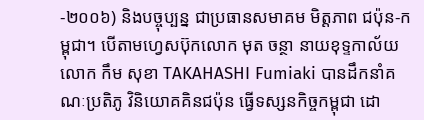-២០០៦) និងបច្ចុប្បន្ន ជាប្រធានសមាគម មិត្តភាព ជប៉ុន-កម្ពុជា។ បើតាមហ្វេសប៊ុកលោក មុត ចន្ថា នាយខុទ្ទកាល័យលោក កឹម សុខា TAKAHASHI Fumiaki បានដឹកនាំគណៈប្រតិភូ វិនិយោគគិនជប៉ុន ធ្វើទស្សនកិច្ចកម្ពុជា ដោ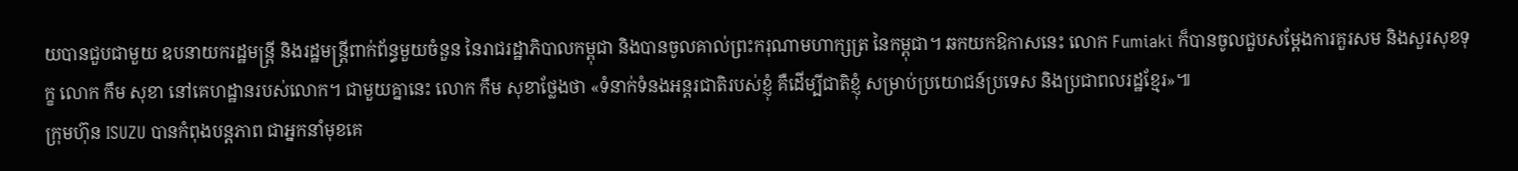យបានជួបជាមួយ ឧបនាយករដ្ឋមន្រ្តី និងរដ្ឋមន្រ្តីពាក់ព័ន្ធមួយចំនួន នៃរាជរដ្ឋាភិបាលកម្ពុជា និងបានចូលគាល់ព្រះករុណាមហាក្សត្រ នៃកម្ពុជា។ ឆកយកឱកាសនេះ លោក Fumiaki ក៏បានចូលជួបសម្តែងការគួរសម និងសួរសុខទុក្ខ លោក កឹម សុខា នៅគេហដ្ឋានរបស់លោក។ ជាមួយគ្នានេះ លោក កឹម សុខាថ្លែងថា «ទំនាក់ទំនងអន្តរជាតិរបស់ខ្ញុំ គឺដើម្បីជាតិខ្ញុំ សម្រាប់ប្រយោជន៍ប្រទេស និងប្រជាពលរដ្ឋខ្មែរ»៕
ក្រុមហ៊ុន ISUZU បានកំពុងបន្តភាព ជាអ្នកនាំមុខគេ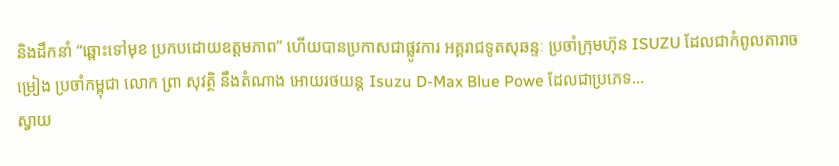និងដឹកនាំ “ឆ្ពោះទៅមុខ ប្រកបដោយឧត្តមភាព” ហើយបានប្រកាសជាផ្លូវការ អគ្គរាជទូតសុឆន្ទៈ ប្រចាំក្រុមហ៊ុន ISUZU ដែលជាកំពូលតារាចម្រៀង ប្រចាំកម្ពុជា លោក ព្រា សុវត្ថិ នឹងតំណាង អោយរថយន្ត Isuzu D-Max Blue Powe ដែលជាប្រភេទ...
ស្វាយ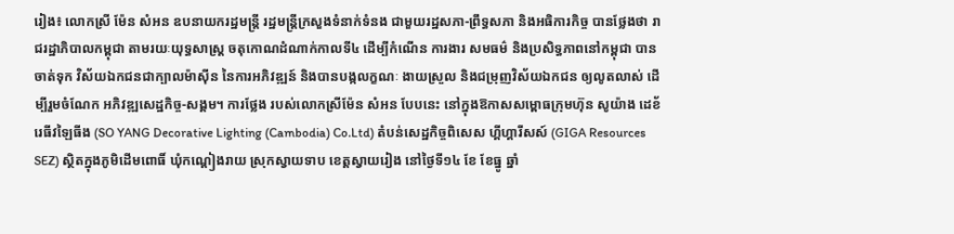រៀង៖ លោកស្រី ម៉ែន សំអន ឧបនាយករដ្ឋមន្រ្ដី រដ្ឋមន្រ្ដីក្រសួងទំនាក់ទំនង ជាមួយរដ្ឋសភា-ព្រឹទ្ធសភា និងអធិការកិច្ច បានថ្លែងថា រាជរដ្ឋាភិបាលកម្ពុជា តាមរយៈយុទ្ធសាស្រ្ដ ចតុកោណដំណាក់កាលទី៤ ដើម្បីកំណើន ការងារ សមធម៌ និងប្រសិទ្ធភាពនៅកម្ពុជា បានចាត់ទុក វិស័យឯកជនជាក្បាលម៉ាស៊ីន នៃការអភិវឌ្ឍន៍ និងបានបង្កលក្ខណៈ ងាយស្រួល និងជម្រុញវិស័យឯកជន ឲ្យលូតលាស់ ដើម្បីរួមចំណែក អភិវឌ្ឍសេដ្ឋកិច្ច-សង្គម។ ការថ្លែង របស់លោកស្រីម៉ែន សំអន បែបនេះ នៅក្នុងឱកាសសម្ពោធក្រុមហ៊ុន សូយ៉ាង ដេខ័រេធីវឡៃធីង (SO YANG Decorative Lighting (Cambodia) Co.Ltd) តំបន់សេដ្ឋកិច្ចពិសេស ហ្គីហ្គារីសស៍ (GIGA Resources SEZ) ស្ថិតក្នុងភូមិដើមពោធិ៍ ឃុំកណ្តៀងរាយ ស្រុកស្វាយទាប ខេត្តស្វាយរៀង នៅថ្ងៃទី១៤ ខែ ខែធ្នូ ឆ្នាំ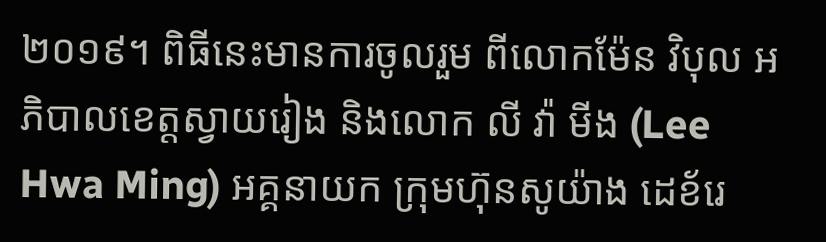២០១៩។ ពិធីនេះមានការចូលរួម ពីលោកម៉ែន វិបុល អភិបាលខេត្តស្វាយរៀង និងលោក លី វ៉ា មីង (Lee Hwa Ming) អគ្គនាយក ក្រុមហ៊ុនសូយ៉ាង ដេខ័រេ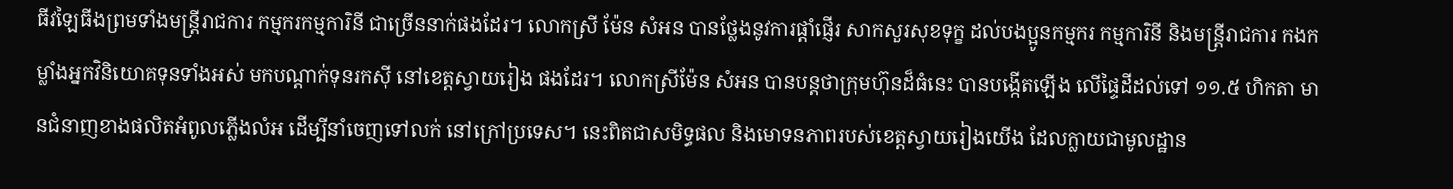ធីវឡៃធីងព្រមទាំងមន្ត្រីរាជការ កម្មករកម្មការិនី ជាច្រើននាក់ផងដែរ។ លោកស្រី ម៉ែន សំអន បានថ្លែងនូវការផ្តាំផ្ញើរ សាកសួរសុខទុក្ខ ដល់បងប្អូនកម្មករ កម្មការិនី និងមន្ត្រីរាជការ កងកម្លាំងអ្នកវិនិយោគទុនទាំងអស់ មកបណ្តាក់ទុនរកសុី នៅខេត្តស្វាយរៀង ផងដែរ។ លោកស្រីម៉ែន សំអន បានបន្តថាក្រុមហ៊ុនដ៏ធំនេះ បានបង្កើតឡើង លើផ្ទៃដីដល់ទៅ ១១.៥ ហិកតា មានជំនាញខាងផលិតអំពូលភ្លើងលំអ ដើម្បីនាំចេញទៅលក់ នៅក្រៅប្រទេស។ នេះពិតជាសមិទ្ធផល និងមោទនភាពរបស់ខេត្តស្វាយរៀងយើង ដែលក្លាយជាមូលដ្ឋាន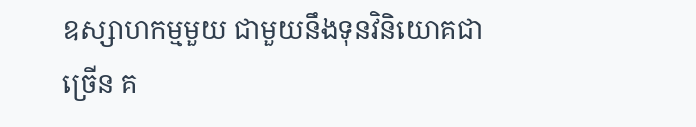ឧស្សាហកម្មមួយ ជាមួយនឹងទុនវិនិយោគជាច្រើន គ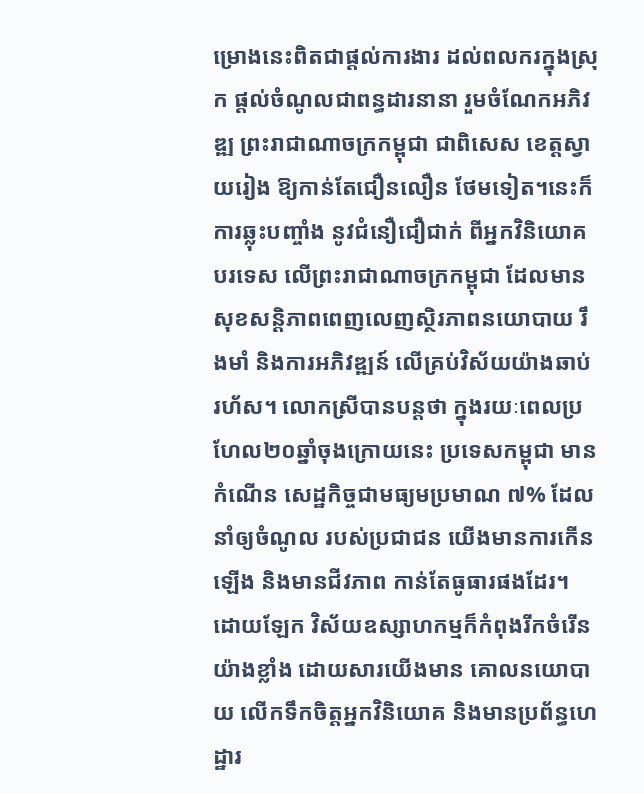ម្រោងនេះពិតជាផ្តល់ការងារ ដល់ពលករក្នុងស្រុក ផ្តល់ចំណូលជាពន្ធដារនានា រួមចំណែកអភិវឌ្ឍ ព្រះរាជាណាចក្រកម្ពុជា ជាពិសេស ខេត្តស្វាយរៀង ឱ្យកាន់តែជឿនលឿន ថែមទៀត។នេះក៏ការឆ្លុះបញ្ចាំង នូវជំនឿជឿជាក់ ពីអ្នកវិនិយោគបរទេស លើព្រះរាជាណាចក្រកម្ពុជា ដែលមាន សុខសន្តិភាពពេញលេញស្ថិរភាពនយោបាយ រឹងមាំ និងការអភិវឌ្ឍន៍ លើគ្រប់វិស័យយ៉ាងឆាប់រហ័ស។ លោកស្រីបានបន្តថា ក្នុងរយៈពេលប្រហែល២០ឆ្នាំចុងក្រោយនេះ ប្រទេសកម្ពុជា មានកំណើន សេដ្ឋកិច្ចជាមធ្យមប្រមាណ ៧% ដែលនាំឲ្យចំណូល របស់ប្រជាជន យើងមានការកើនឡើង និងមានជីវភាព កាន់តែធូធារផងដែរ។ ដោយឡែក វិស័យឧស្សាហកម្មក៏កំពុងរីកចំរើន យ៉ាងខ្លាំង ដោយសារយើងមាន គោលនយោបាយ លើកទឹកចិត្តអ្នកវិនិយោគ និងមានប្រព័ន្ធហេដ្ឋារ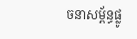ចនាសម្ព័ន្ធផ្លូ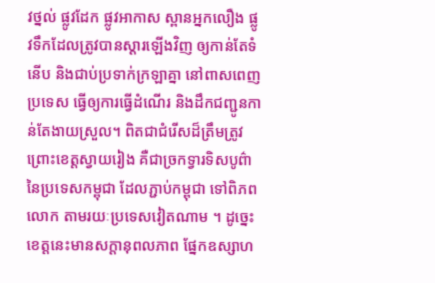វថ្នល់ ផ្លូវដែក ផ្លូវអាកាស ស្ពានអ្នកលឿង ផ្លូវទឹកដែលត្រូវបានស្ដារឡើងវិញ ឲ្យកាន់តែទំនើប និងជាប់ប្រទាក់ក្រឡាគ្នា នៅពាសពេញប្រទេស ធ្វើឲ្យការធ្វើដំណើរ និងដឹកជញ្ជូនកាន់តែងាយស្រួល។ ពិតជាជំរើសដ៏ត្រឹមត្រូវ ព្រោះខេត្តស្វាយរៀង គឺជាច្រកទ្វារទិសបូព៌ា នៃប្រទេសកម្ពុជា ដែលភ្ជាប់កម្ពុជា ទៅពិភពលោក តាមរយៈប្រទេសវៀតណាម ។ ដូច្នេះ ខេត្តនេះមានសក្តានុពលភាព ផ្នែកឧស្សាហ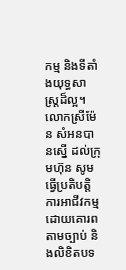កម្ម និងទីតាំងយុទ្ធសាស្រ្តដ៏ល្អ។ លោកស្រីម៉ែន សំអនបានស្នើ ដល់ក្រុមហ៊ុន សូមធ្វើប្រតិបត្តិការអាជីវកម្ម ដោយគោរពតាមច្បាប់ និងលិខិតបទ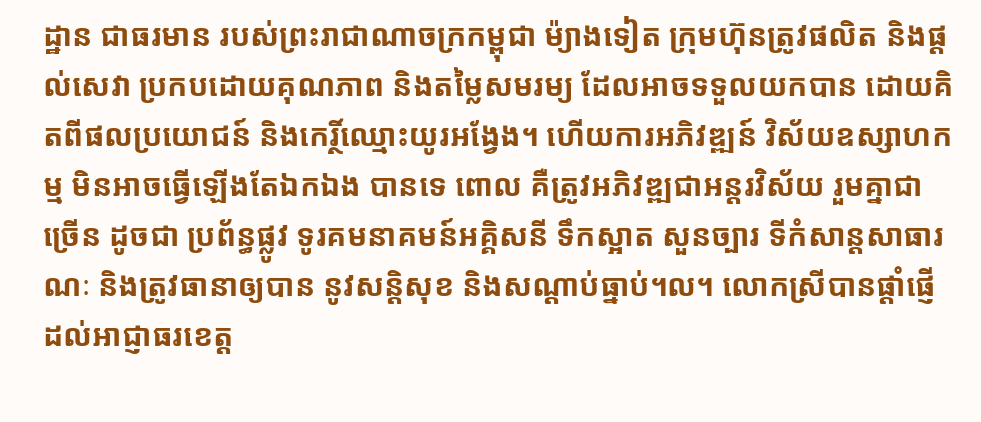ដ្ឋាន ជាធរមាន របស់ព្រះរាជាណាចក្រកម្ពុជា ម៉្យាងទៀត ក្រុមហ៊ុនត្រូវផលិត និងផ្តល់សេវា ប្រកបដោយគុណភាព និងតម្លៃសមរម្យ ដែលអាចទទួលយកបាន ដោយគិតពីផលប្រយោជន៍ និងកេរ្ថិ៍ឈ្មោះយូរអង្វែង។ ហើយការអភិវឌ្ឍន៍ វិស័យឧស្សាហកម្ម មិនអាចធ្វើឡើងតែឯកឯង បានទេ ពោល គឺត្រូវអភិវឌ្ឍជាអន្តរវិស័យ រួមគ្នាជាច្រើន ដូចជា ប្រព័ន្ធផ្លូវ ទូរគមនាគមន៍អគ្គិសនី ទឹកស្អាត សួនច្បារ ទីកំសាន្តសាធារណៈ និងត្រូវធានាឲ្យបាន នូវសន្ដិសុខ និងសណ្តាប់ធ្នាប់។ល។ លោកស្រីបានផ្តាំផ្ញើ ដល់អាជ្ញាធរខេត្ត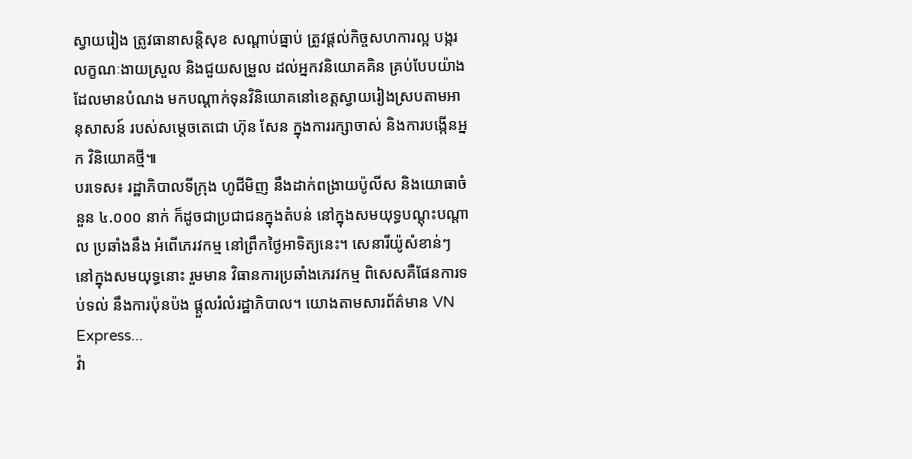ស្វាយរៀង ត្រូវធានាសន្តិសុខ សណ្តាប់ធ្នាប់ ត្រូវផ្តល់កិច្ចសហការល្អ បង្ករលក្ខណៈងាយស្រួល និងជួយសម្រួល ដល់អ្នកវនិយោគគិន គ្រប់បែបយ៉ាង ដែលមានបំណង មកបណ្តាក់ទុនវិនិយោគនៅខេត្តស្វាយរៀងស្របតាមអានុសាសន៍ របស់សម្តេចតេជោ ហ៊ុន សែន ក្នុងការរក្សាចាស់ និងការបង្កើនអ្នក វិនិយោគថ្មី៕
បរទេស៖ រដ្ឋាភិបាលទីក្រុង ហូជីមិញ នឹងដាក់ពង្រាយប៉ូលីស និងយោធាចំនួន ៤.០០០ នាក់ ក៏ដូចជាប្រជាជនក្នុងតំបន់ នៅក្នុងសមយុទ្ធបណ្តុះបណ្តាល ប្រឆាំងនឹង អំពើភេរវកម្ម នៅព្រឹកថ្ងៃអាទិត្យនេះ។ សេនារីយ៉ូសំខាន់ៗ នៅក្នុងសមយុទ្ធនោះ រួមមាន វិធានការប្រឆាំងភេរវកម្ម ពិសេសគឺផែនការទប់ទល់ នឹងការប៉ុនប៉ង ផ្តួលរំលំរដ្ឋាភិបាល។ យោងតាមសារព័ត៌មាន VN Express...
វ៉ា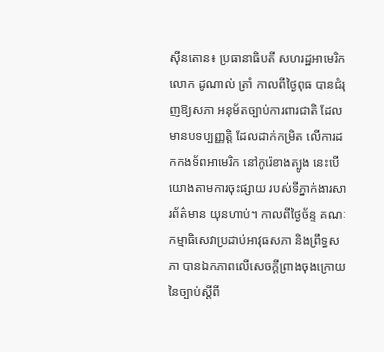ស៊ីនតោន៖ ប្រធានាធិបតី សហរដ្ឋអាមេរិកលោក ដូណាល់ ត្រាំ កាលពីថ្ងៃពុធ បានជំរុញឱ្យសភា អនុម័តច្បាប់ការពារជាតិ ដែលមានបទប្បញ្ញត្តិ ដែលដាក់កម្រិត លើការដកកងទ័ពអាមេរិក នៅកូរ៉េខាងត្បូង នេះបើយោងតាមការចុះផ្សាយ របស់ទីភ្នាក់ងារសារព័ត៌មាន យុនហាប់។ កាលពីថ្ងៃច័ន្ទ គណៈកម្មាធិសេវាប្រដាប់អាវុធសភា និងព្រឹទ្ធសភា បានឯកភាពលើសេចក្តីព្រាងចុងក្រោយ នៃច្បាប់ស្តីពី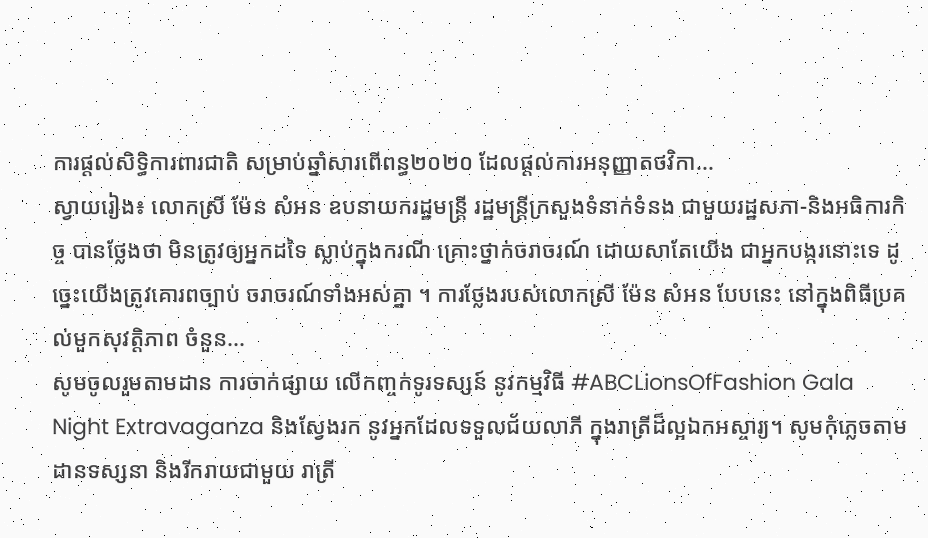ការផ្តល់សិទ្ធិការពារជាតិ សម្រាប់ឆ្នាំសារពើពន្ធ២០២០ ដែលផ្តល់ការអនុញ្ញាតថវិកា...
ស្វាយរៀង៖ លោកស្រី ម៉ែន សំអន ឧបនាយករដ្ឋមន្ត្រី រដ្ឋមន្ត្រីក្រសួងទំនាក់ទំនង ជាមួយរដ្ឋសភា-និងអធិការកិច្ច បានថ្លែងថា មិនត្រូវឲ្យអ្នកដទៃ ស្លាប់ក្នុងករណី គ្រោះថ្នាក់ចរាចរណ៍ ដោយសាតែយើង ជាអ្នកបង្ករនោះទេ ដូច្នេះយើងត្រូវគោរពច្បាប់ ចរាចរណ៍ទាំងអស់គ្នា ។ ការថ្លែងរបស់លោកស្រី ម៉ែន សំអន បែបនេះ នៅក្នុងពិធីប្រគល់មួកសុវត្តិភាព ចំនួន...
សូមចូលរួមតាមដាន ការចាក់ផ្សាយ លើកញ្ចក់ទូរទស្សន៍ នូវកម្មវិធី #ABCLionsOfFashion Gala Night Extravaganza និងស្វែងរក នូវអ្នកដែលទទួលជ័យលាភី ក្នុងរាត្រីដ៏ល្អឯកអស្ចារ្យ។ សូមកុំភ្លេចតាមដានទស្សនា និងរីករាយជាមួយ រាត្រី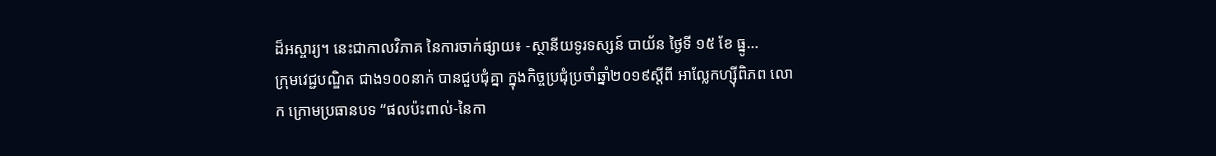ដ៏អស្ចារ្យ។ នេះជាកាលវិភាគ នៃការចាក់ផ្សាយ៖ -ស្ថានីយទូរទស្សន៍ បាយ័ន ថ្ងៃទី ១៥ ខែ ធ្នូ...
ក្រុមវេជ្ជបណ្ឌិត ជាង១០០នាក់ បានជួបជុំគ្នា ក្នុងកិច្ចប្រជុំប្រចាំឆ្នាំ២០១៩ស្តីពី អាល្លែកហ្ស៊ីពិភព លោក ក្រោមប្រធានបទ “ផលប៉ះពាល់-នៃកា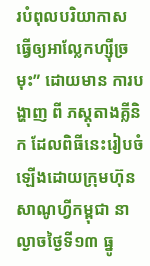របំពុលបរិយាកាស ធ្វើឲ្យអាល្លែកហ្ស៊ីច្រមុះ” ដោយមាន ការបង្ហាញ ពី ភស្តុតាងគ្លីនិក ដែលពិធីនេះរៀបចំឡើងដោយក្រុមហ៊ុន សាណូហ្វីកម្ពុជា នាល្ងាចថ្ងៃទី១៣ ធ្នូ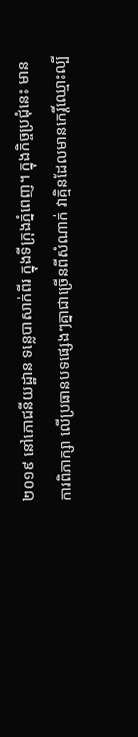២០១៩ នៅភោជនីយដ្ឋាន ទន្លេបាសាក់ពីរ ក្នុងទីក្រុងភ្នំពេញ។ ក្នុងកិច្ចប្រជុំនេះ មានការពិភាក្សា លើប្រធានបទផ្សេងៗគ្នាជាច្រើនពីសំណាក់ វាគ្មិនដែលមានកេរ្តិ៍ឈ្មោះល្បី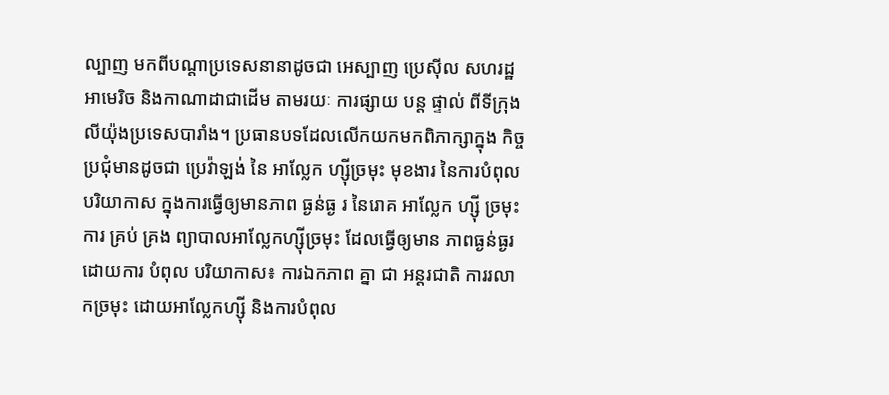ល្បាញ មកពីបណ្តាប្រទេសនានាដូចជា អេស្បាញ ប្រេស៊ីល សហរដ្ឋអាមេរិច និងកាណាដាជាដើម តាមរយៈ ការផ្សាយ បន្ត ផ្ទាល់ ពីទីក្រុង លីយ៉ុងប្រទេសបារាំង។ ប្រធានបទដែលលើកយកមកពិភាក្សាក្នុង កិច្ចប្រជុំមានដូចជា ប្រេវ៉ាឡង់ នៃ អាល្លែក ហ្ស៊ីច្រមុះ មុខងារ នៃការបំពុលបរិយាកាស ក្នុងការធ្វើឲ្យមានភាព ធ្ងន់ធ្ង រ នៃរោគ អាល្លែក ហ្ស៊ី ច្រមុះ ការ គ្រប់ គ្រង ព្យាបាលអាល្លែកហ្ស៊ីច្រមុះ ដែលធ្វើឲ្យមាន ភាពធ្ងន់ធ្ងរ ដោយការ បំពុល បរិយាកាស៖ ការឯកភាព គ្នា ជា អន្តរជាតិ ការរលាកច្រមុះ ដោយអាល្លែកហ្ស៊ី និងការបំពុល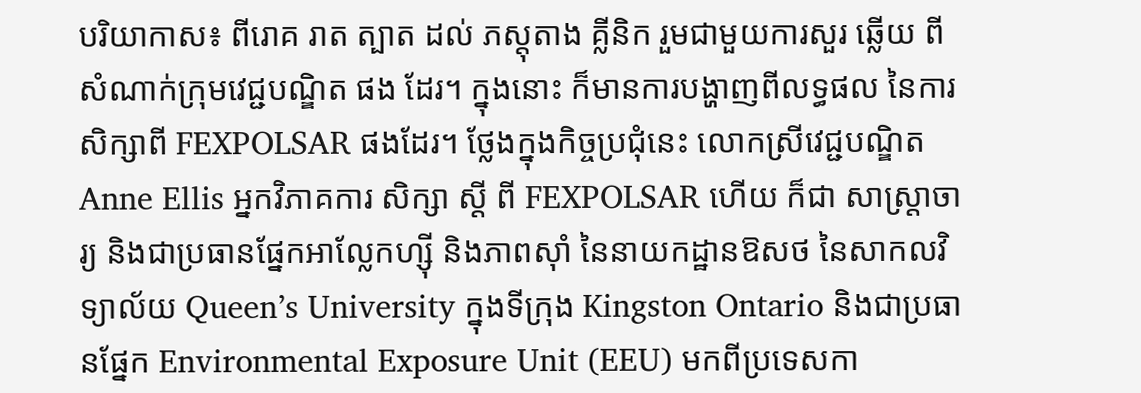បរិយាកាស៖ ពីរោគ រាត ត្បាត ដល់ ភស្តុតាង គ្លីនិក រួមជាមួយការសួរ ឆ្លើយ ពី សំណាក់ក្រុមវេជ្ជបណ្ឌិត ផង ដែរ។ ក្នុងនោះ ក៏មានការបង្ហាញពីលទ្ធផល នៃការសិក្សាពី FEXPOLSAR ផងដែរ។ ថ្លែងក្នុងកិច្ចប្រជុំនេះ លោកស្រីវេជ្ជបណ្ឌិត Anne Ellis អ្នកវិភាគការ សិក្សា ស្តី ពី FEXPOLSAR ហើយ ក៏ជា សាស្រ្តាចារ្យ និងជាប្រធានផ្នែកអាល្លែកហ្ស៊ី និងភាពស៊ាំ នៃនាយកដ្ឋានឱសថ នៃសាកលវិទ្យាល័យ Queen’s University ក្នុងទីក្រុង Kingston Ontario និងជាប្រធានផ្នែក Environmental Exposure Unit (EEU) មកពីប្រទេសកា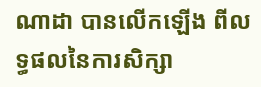ណាដា បានលើកឡើង ពីលទ្ធផលនៃការសិក្សា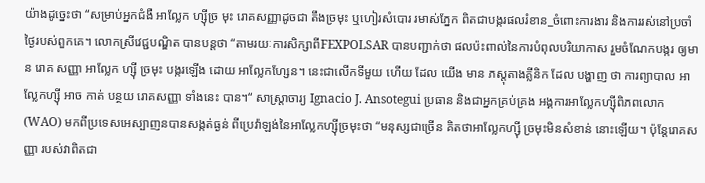យ៉ាងដូច្នេះថា “សម្រាប់អ្នកជំងឺ អាល្លែក ហ្ស៊ីច្រ មុះ រោគសញ្ញាដូចជា តឹងច្រមុះ ឬហៀរសំបោរ រមាស់ភ្នែក ពិតជាបង្ករផលរំខាន_ចំពោះការងារ និងការរស់នៅប្រចាំថ្ងៃរបស់ពួកគេ។ លោកស្រីវេជ្ជបណ្ឌិត បានបន្តថា “តាមរយៈការសិក្សាពីFEXPOLSAR បានបញ្ជាក់ថា ផលប៉ះពាល់នៃការបំពុលបរិយាកាស រួមចំណែកបង្ករ ឲ្យមាន រោគ សញ្ញា អាល្លែក ហ្ស៊ី ច្រមុះ បង្ករឡើង ដោយ អាល្លែកហ្សែន។ នេះជាលើកទីមួយ ហើយ ដែល យើង មាន ភស្តុតាងគ្លីនិក ដែល បង្ហាញ ថា ការព្យាបាល អាល្លែកហ្ស៊ី អាច កាត់ បន្ថយ រោគសញ្ញា ទាំងនេះ បាន។“ សាស្រ្តាចារ្យ Ignacio J. Ansotegui ប្រធាន និងជាអ្នកគ្រប់គ្រង អង្គការអាល្លែកហ្ស៊ីពិភពលោក (WAO) មកពីប្រទេសអេស្បាញនបានសង្កត់ធ្ងន់ ពីប្រេវ៉ាឡង់នៃអាល្លែកហ្ស៊ីច្រមុះថា “មនុស្សជាច្រើន គិតថាអាល្លែកហ្ស៊ី ច្រមុះមិនសំខាន់ នោះឡើយ។ ប៉ុន្តែរោគសញ្ញា របស់វាពិតជា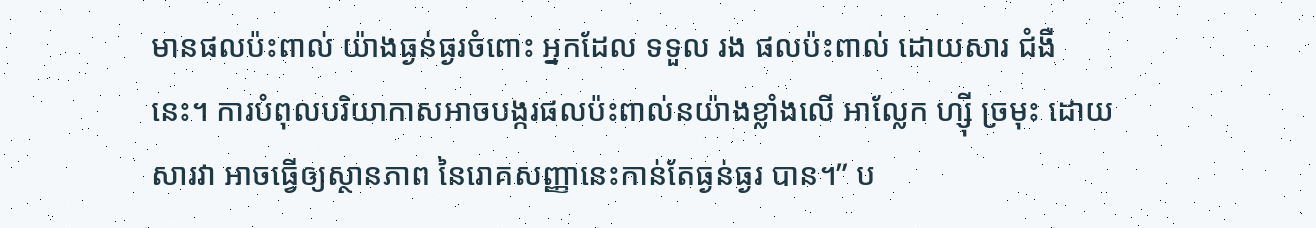មានផលប៉ះពាល់ យ៉ាងធ្ងន់ធ្ងរចំពោះ អ្នកដែល ទទួល រង ផលប៉ះពាល់ ដោយសារ ជំងឺនេះ។ ការបំពុលបរិយាកាសអាចបង្ករផលប៉ះពាល់នយ៉ាងខ្លាំងលើ អាល្លែក ហ្ស៊ី ច្រមុះ ដោយសារវា អាចធ្វើឲ្យស្ថានភាព នៃរោគសញ្ញានេះកាន់តែធ្ងន់ធ្ងរ បាន។” ប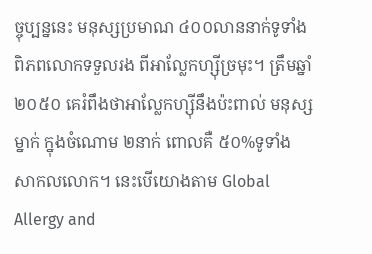ច្ចុប្បន្ននេះ មនុស្សប្រមាណ ៤០០លាននាក់ទូទាំងពិភពលោកទទួលរង ពីអាល្លែកហ្ស៊ីច្រមុះ។ ត្រឹមឆ្នាំ ២០៥០ គេរំពឹងថាអាល្លែកហ្ស៊ីនឹងប៉ះពាល់ មនុស្សម្នាក់ ក្នុងចំណោម ២នាក់ ពោលគឺ ៥០%ទូទាំង សាកលលោក។ នេះបើយោងតាម Global Allergy and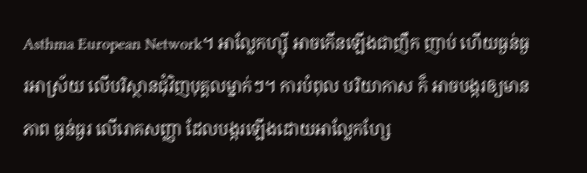Asthma European Network។ អាល្លែកហ្ស៊ី អាចកើនឡើងជាញឹក ញាប់ ហើយធ្ងន់ធ្ងរអាស្រ័យ លើបរិស្ថានជុំវិញបុគ្គលម្នាក់ៗ។ ការបំពុល បរិយាកាស ក៏ អាចបង្ករឲ្យមានភាព ធ្ងន់ធ្ងរ លើរោគសញ្ញា ដែលបង្ករឡើងដោយអាល្លែកហ្សែ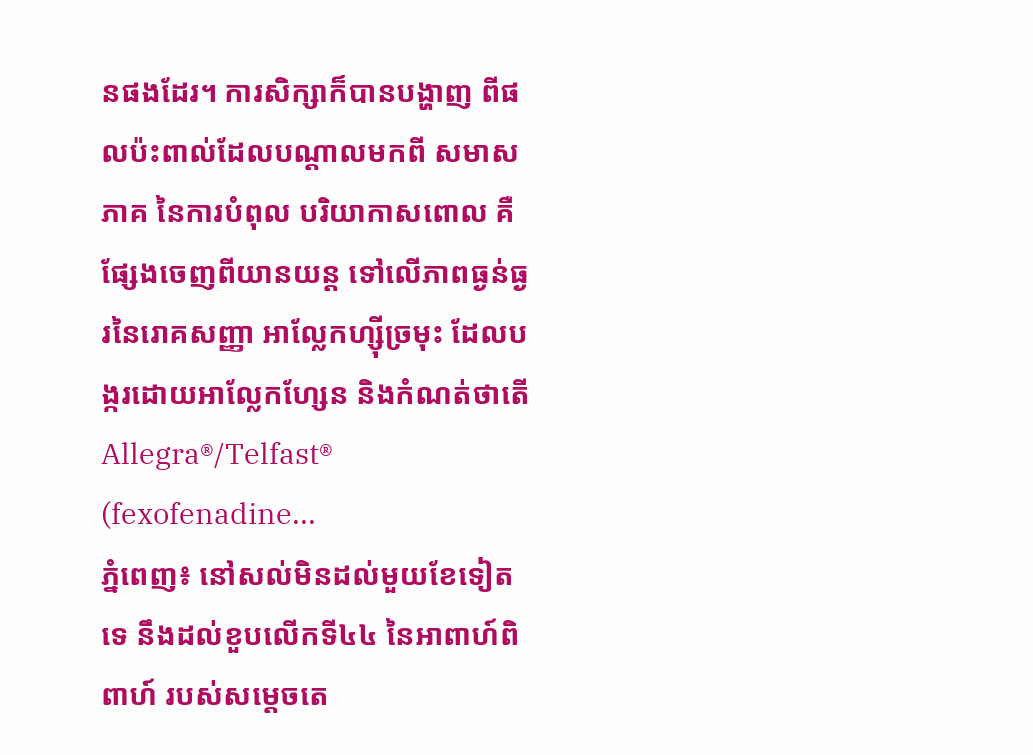នផងដែរ។ ការសិក្សាក៏បានបង្ហាញ ពីផលប៉ះពាល់ដែលបណ្តាលមកពី សមាសភាគ នៃការបំពុល បរិយាកាសពោល គឺផ្សែងចេញពីយានយន្ត ទៅលើភាពធ្ងន់ធ្ងរនៃរោគសញ្ញា អាល្លែកហ្ស៊ីច្រមុះ ដែលបង្ករដោយអាល្លែកហ្សែន និងកំណត់ថាតើ Allegra®/Telfast® (fexofenadine...
ភ្នំពេញ៖ នៅសល់មិនដល់មួយខែទៀតទេ នឹងដល់ខួបលើកទី៤៤ នៃអាពាហ៍ពិពាហ៍ របស់សម្តេចតេ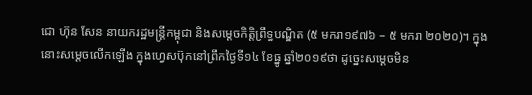ជោ ហ៊ុន សែន នាយករដ្ឋមន្រ្តីកម្ពុជា និងសម្តេចកិត្តិព្រឹទ្ធបណ្ឌិត (៥ មករា១៩៧៦ – ៥ មករា ២០២០)។ ក្នុងនោះសម្តេចលើកឡើង ក្នុងហ្វេសប៊ុកនៅព្រឹកថ្ងៃទី១៤ ខែធ្នូ ឆ្នាំ២០១៩ថា ដូច្នេះសម្តេចមិន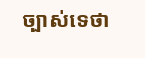ច្បាស់ទេថា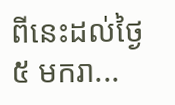ពីនេះដល់ថ្ងៃ៥ មករា...